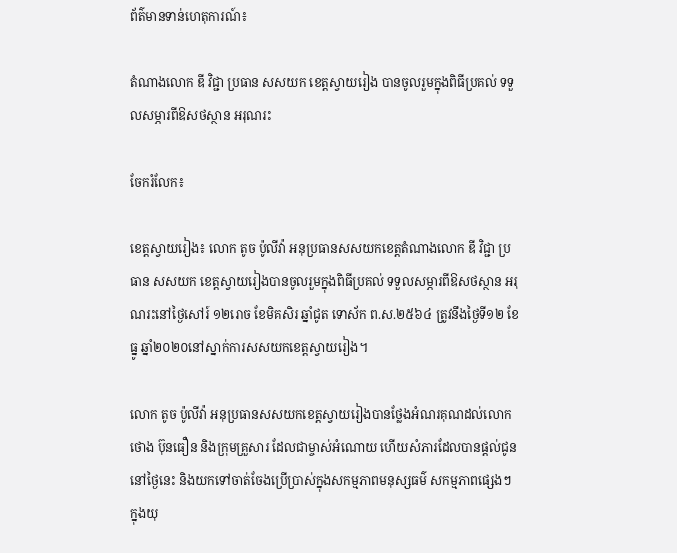ព័ត៌មានទាន់ហេតុការណ៍៖

តំណាងលោក ឌី វិជ្ជា ប្រធាន សសយក ខេត្តស្វាយរៀង បានចូលរួមក្នុងពិធីប្រគល់ ទទួលសម្ភារពីឱសថស្ថាន អរុណរះ

ចែករំលែក៖

ខេត្តស្វាយរៀង៖ លោក តូច ប៉ូលីវ៉ា អនុប្រធានសសយកខេត្តតំណាងលោក ឌី វិជ្ជា ប្រធាន សសយក ខេត្តស្វាយរៀងបានចូលរួមក្នុងពិធីប្រគល់ ទទួលសម្ភារពីឱសថស្ថាន អរុណរះនៅថ្ងៃសៅរ៍ ១២រោច ខែមិគសិរ ឆ្នាំជូត ទោស័ក ព.ស.២៥៦៤ ត្រូវនឹងថ្ងៃទី១២ ខែធ្នូ ឆ្នាំ២០២០នៅស្នាក់ការសសយកខេត្តស្វាយរៀង។

លោក តូច ប៉ូលីវ៉ា អនុប្រធានសសយកខេត្តស្វាយរៀងបានថ្លែងអំណរគុណដល់លោក ថោង ប៊ុនធឿន និងក្រុមគ្រួសារ ដែលជាម្ចាស់អំណោយ ហើយសំភារដែលបានផ្ដល់ជូននៅថ្ងៃនេះ និងយកទៅចាត់ចែងប្រើប្រាស់ក្នុងសកម្មភាពមនុស្សធម៌ សកម្មភាពផ្សេងៗ ក្នុងយុ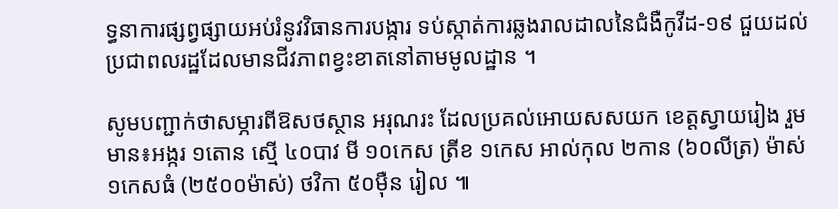ទ្ធនាការផ្សព្វផ្សាយអប់រំនូវវិធានការបង្ការ ទប់ស្កាត់ការឆ្លងរាលដាលនៃជំងឺកូវីដ-១៩ ជួយដល់ប្រជាពលរដ្ឋដែលមានជីវភាពខ្វះខាតនៅតាមមូលដ្ឋាន ។

សូមបញ្ជាក់ថាសម្ភារពីឱសថស្ថាន អរុណរះ ដែលប្រគល់អោយសសយក ខេត្តស្វាយរៀង រួមមាន៖អង្ករ ១តោន ស្មើ ៤០បាវ មី ១០កេស ត្រីខ ១កេស អាល់កុល ២កាន (៦០លីត្រ) ម៉ាស់ ១កេសធំ (២៥០០ម៉ាស់) ថវិកា ៥០មុឺន រៀល ៕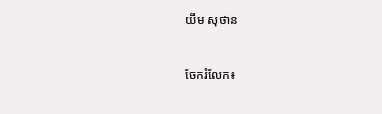យឹម សុថាន


ចែករំលែក៖